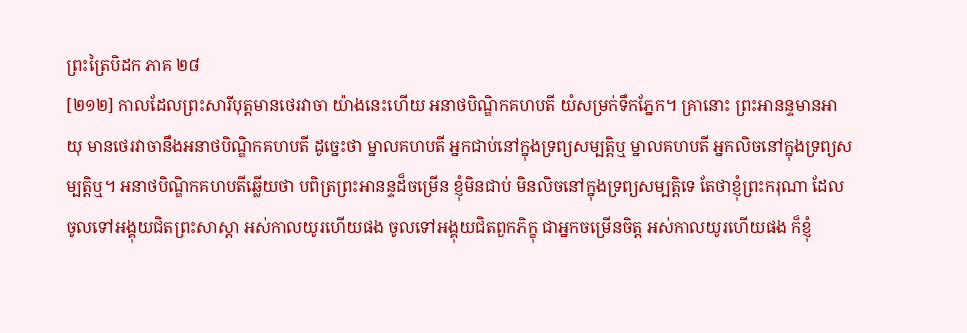ព្រះត្រៃបិដក ភាគ ២៨
[២១២] កាលដែលព្រះសារីបុត្តមានថេរវាចា យ៉ាងនេះហើយ អនាថបិណ្ឌិកគហបតី យំសម្រក់ទឹកភ្នែក។ គ្រានោះ ព្រះអានន្ទមានអាយុ មានថេរវាចានឹងអនាថបិណ្ឌិកគហបតី ដូច្នេះថា ម្នាលគហបតី អ្នកជាប់នៅក្នុងទ្រព្យសម្បត្តិឬ ម្នាលគហបតី អ្នកលិចនៅក្នុងទ្រព្យសម្បត្តិឬ។ អនាថបិណ្ឌិកគហបតីឆ្លើយថា បពិត្រព្រះអានន្ទដ៏ចម្រើន ខ្ញុំមិនជាប់ មិនលិចនៅក្នុងទ្រព្យសម្បត្តិទេ តែថាខ្ញុំព្រះករុណា ដែលចូលទៅអង្គុយជិតព្រះសាស្តា អស់កាលយូរហើយផង ចូលទៅអង្គុយជិតពួកភិក្ខុ ជាអ្នកចម្រើនចិត្ត អស់កាលយូរហើយផង ក៏ខ្ញុំ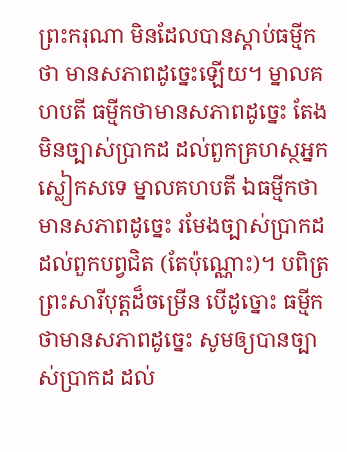ព្រះករុណា មិនដែលបានស្តាប់ធម្មីកថា មានសភាពដូច្នេះឡើយ។ ម្នាលគហបតី ធម្មីកថាមានសភាពដូច្នេះ តែងមិនច្បាស់ប្រាកដ ដល់ពួកគ្រហស្ថអ្នកស្លៀកសទេ ម្នាលគហបតី ឯធម្មីកថាមានសភាពដូច្នេះ រមែងច្បាស់ប្រាកដដល់ពួកបព្វជិត (តែប៉ុណ្ណោះ)។ បពិត្រព្រះសារីបុត្តដ៏ចម្រើន បើដូច្នោះ ធម្មីកថាមានសភាពដូច្នេះ សូមឲ្យបានច្បាស់ប្រាកដ ដល់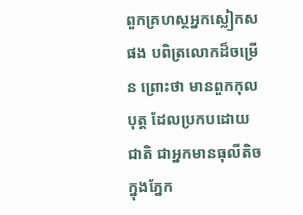ពួកគ្រហស្ថអ្នកស្លៀកសផង បពិត្រលោកដ៏ចម្រើន ព្រោះថា មានពួកកុលបុត្ត ដែលប្រកបដោយជាតិ ជាអ្នកមានធុលីតិចក្នុងភ្នែក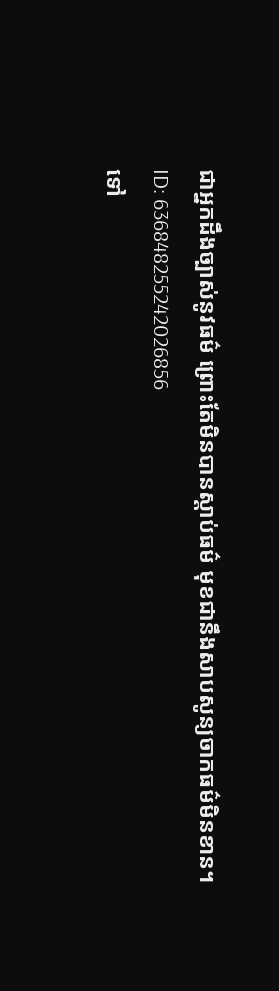ជាអ្នកដឹងច្បាស់នូវធម៌ ព្រោះតែមិនបានស្តាប់ធម៌ មុខជានឹងសាបសូន្យចាកធម៌មិនខាន។
ID: 636848255242026856
ទៅ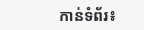កាន់ទំព័រ៖